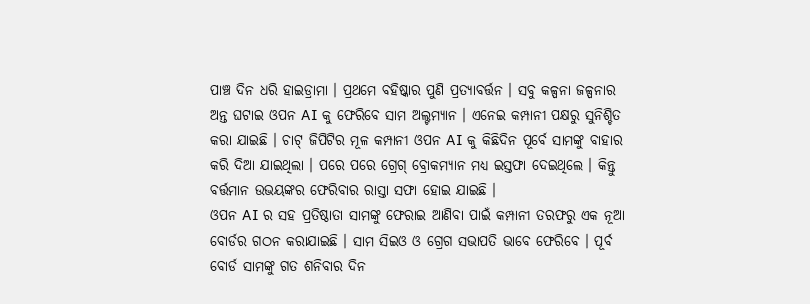ପାଞ୍ଚ ଦିନ ଧରି ହାଇଡ୍ରାମା । ପ୍ରଥମେ ବହିଷ୍କାର ପୁଣି ପ୍ରତ୍ୟାବର୍ତ୍ତନ । ସବୁ କଳ୍ପନା ଜଳ୍ପନାର ଅନ୍ତ ଘଟାଇ ଓପନ AI କୁ ଫେରିବେ ସାମ ଅଲ୍ଟମ୍ୟାନ । ଏନେଇ କମ୍ପାନୀ ପକ୍ଷରୁ ସୁନିଶ୍ଚିତ କରା ଯାଇଛି । ଚାଟ୍ ଜିପିଟିର ମୂଳ କମ୍ପାନୀ ଓପନ AI କୁ କିଛିଦିନ ପୂର୍ବେ ସାମଙ୍କୁ ବାହାର କରି ଦିଆ ଯାଇଥିଲା । ପରେ ପରେ ଗ୍ରେଗ୍ ବ୍ରୋକମ୍ୟାନ ମଧ୍ୟ ଇସ୍ତଫା ଦେଇଥିଲେ । କିନ୍ତୁ ବର୍ତ୍ତମାନ ଉଭୟଙ୍କର ଫେରିବାର ରାସ୍ତା ସଫା ହୋଇ ଯାଇଛି ।
ଓପନ AI ର ସହ ପ୍ରତିଷ୍ଠାତା ସାମଙ୍କୁ ଫେରାଇ ଆଣିବା ପାଇଁ କମ୍ପାନୀ ତରଫରୁ ଏକ ନୂଆ ବୋର୍ଡର ଗଠନ କରାଯାଇଛି । ସାମ ସିଇଓ ଓ ଗ୍ରେଗ ସଭାପତି ଭାବେ ଫେରିବେ । ପୂର୍ବ ବୋର୍ଡ ସାମଙ୍କୁ ଗତ ଶନିବାର ଦିନ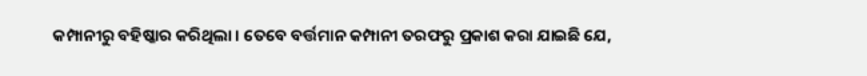କମ୍ପାନୀରୁ ବହିଷ୍କାର କରିଥିଲା । ତେବେ ବର୍ତ୍ତମାନ କମ୍ପାନୀ ତରଫରୁ ପ୍ରକାଶ କରା ଯାଇଛି ଯେ,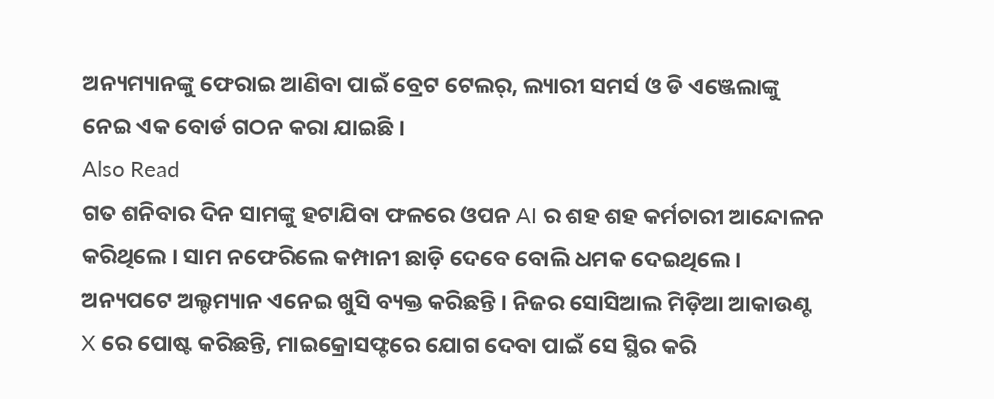ଅନ୍ୟମ୍ୟାନଙ୍କୁ ଫେରାଇ ଆଣିବା ପାଇଁ ବ୍ରେଟ ଟେଲର୍, ଲ୍ୟାରୀ ସମର୍ସ ଓ ଡି ଏଞ୍ଜେଲାଙ୍କୁ ନେଇ ଏକ ବୋର୍ଡ ଗଠନ କରା ଯାଇଛି ।
Also Read
ଗତ ଶନିବାର ଦିନ ସାମଙ୍କୁ ହଟାଯିବା ଫଳରେ ଓପନ AI ର ଶହ ଶହ କର୍ମଚାରୀ ଆନ୍ଦୋଳନ କରିଥିଲେ । ସାମ ନଫେରିଲେ କମ୍ପାନୀ ଛାଡ଼ି ଦେବେ ବୋଲି ଧମକ ଦେଇଥିଲେ ।
ଅନ୍ୟପଟେ ଅଲ୍ଟମ୍ୟାନ ଏନେଇ ଖୁସି ବ୍ୟକ୍ତ କରିଛନ୍ତି । ନିଜର ସୋସିଆଲ ମିଡ଼ିଆ ଆକାଉଣ୍ଟ X ରେ ପୋଷ୍ଟ କରିଛନ୍ତି, ମାଇକ୍ରୋସଫ୍ଟରେ ଯୋଗ ଦେବା ପାଇଁ ସେ ସ୍ଥିର କରି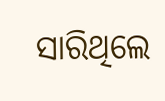ସାରିଥିଲେ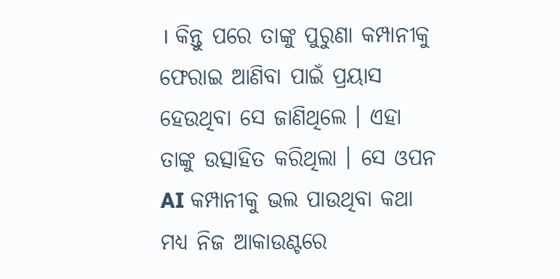। କିନ୍ତୁ ପରେ ତାଙ୍କୁ ପୁରୁଣା କମ୍ପାନୀକୁ ଫେରାଇ ଆଣିବା ପାଇଁ ପ୍ରୟାସ ହେଉଥିବା ସେ ଜାଣିଥିଲେ । ଏହା ତାଙ୍କୁ ଉତ୍ସାହିତ କରିଥିଲା । ସେ ଓପନ AI କମ୍ପାନୀକୁ ଭଲ ପାଉଥିବା କଥା ମଧ୍ୟ ନିଜ ଆକାଉଣ୍ଟରେ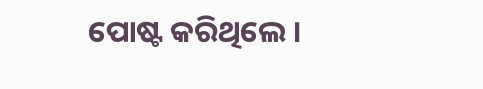ପୋଷ୍ଟ କରିଥିଲେ ।